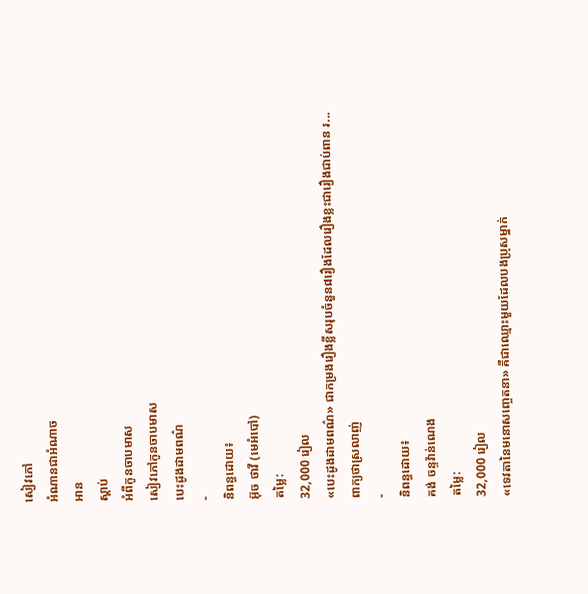សៀវភៅ
អំណានជាអំណាច
អាន
ស្ដាប់
អំពីកូនចាបមាស
សៀវភៅកូនចាបមាស
បេះដូងដាមពណ៌
-
និពន្ធដោយ៖
អ៊ុច ថាវី (មេអំបៅ)
តម្លៃ:
32,000 រៀល
«បេះដូងដាមពណ៌» ជាកម្រងរឿងខ្លីសរុបចំនួន៨រឿងដែលរឿងខ្លះជារឿងជាប់ពាន រ...
ពាក្យថាស្រលាញ់
-
និពន្ធដោយ៖
គង់ ចន្ទវ៉ាន់ណេង
តម្លៃ:
32,000 រៀល
«ទេវតានៃមនោសញ្ចេតនា» គឺជាឈ្មោះមួយដែលបងប្រុសម្នាក់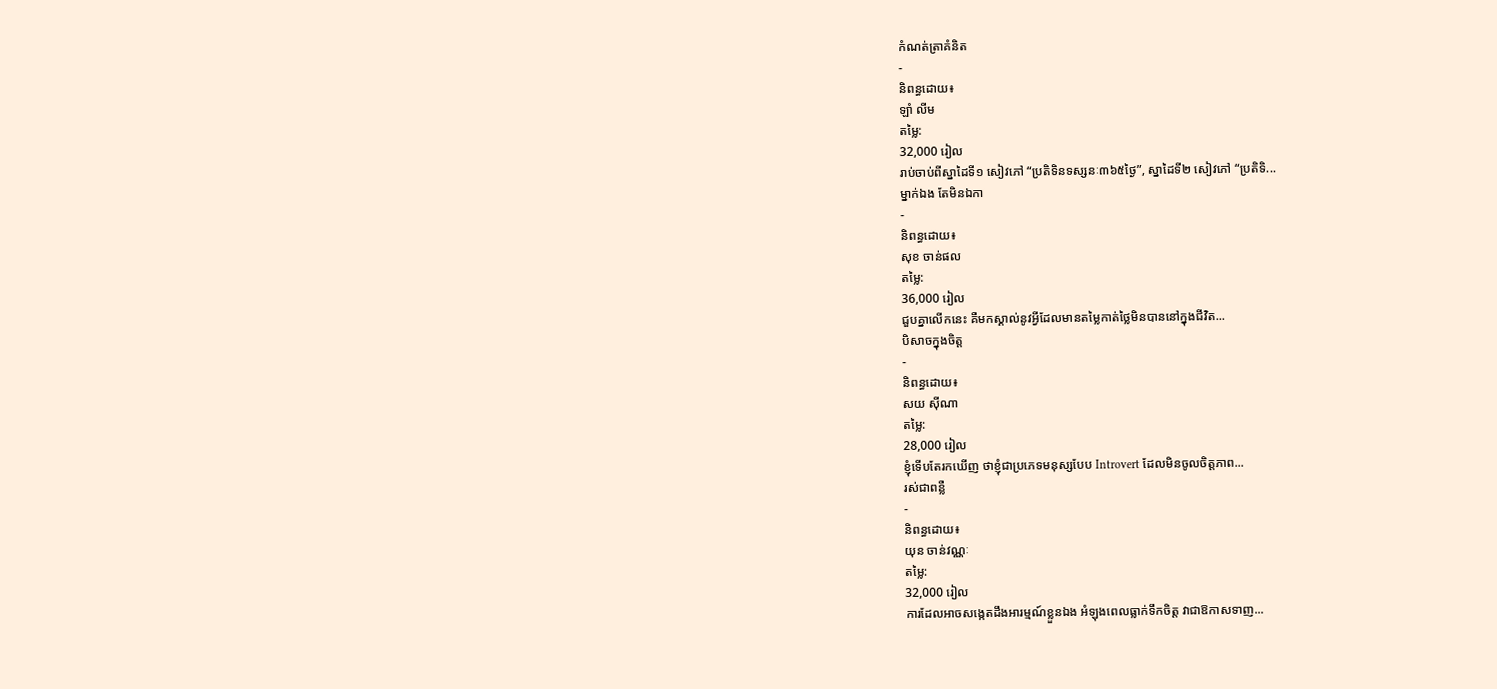កំណត់ត្រាគំនិត
-
និពន្ធដោយ៖
ឡាំ លីម
តម្លៃ:
32,000 រៀល
រាប់ចាប់ពីស្នាដៃទី១ សៀវភៅ “ប្រតិទិនទស្សនៈ៣៦៥ថ្ងៃ”, ស្នាដៃទី២ សៀវភៅ “ប្រតិទិ...
ម្នាក់ឯង តែមិនឯកា
-
និពន្ធដោយ៖
សុខ ចាន់ផល
តម្លៃ:
36,000 រៀល
ជួបគ្នាលើកនេះ គឺមកស្គាល់នូវអ្វីដែលមានតម្លៃកាត់ថ្លៃមិនបាននៅក្នុងជីវិត...
បិសាចក្នុងចិត្ត
-
និពន្ធដោយ៖
សយ ស៊ីណា
តម្លៃ:
28,000 រៀល
ខ្ញុំទើបតែរកឃើញ ថាខ្ញុំជាប្រភេទមនុស្សបែប Introvert ដែលមិនចូលចិត្តភាព...
រស់ជាពន្លឺ
-
និពន្ធដោយ៖
យុន ចាន់វណ្ណៈ
តម្លៃ:
32,000 រៀល
ការដែលអាចសង្កេតដឹងអារម្មណ៍ខ្លួនឯង អំឡុងពេលធ្លាក់ទឹកចិត្ត វាជាឱកាសទាញ...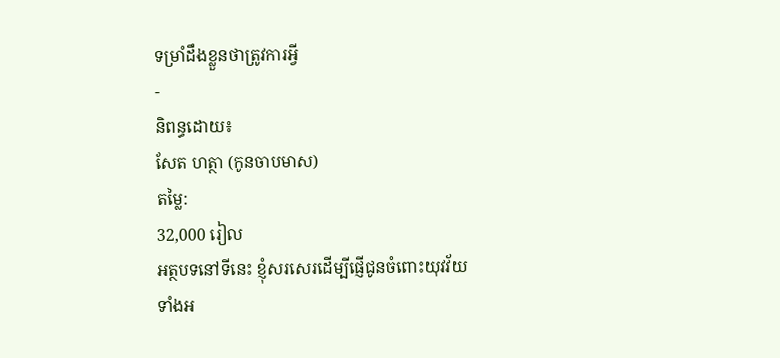ទម្រាំដឹងខ្លួនថាត្រូវការអ្វី
-
និពន្ធដោយ៖
សែត ហត្ថា (កូនចាបមាស)
តម្លៃ:
32,000 រៀល
អត្ថបទនៅទីនេះ ខ្ញុំសរសេរដើម្បីផ្ញើជូនចំពោះយុវវ័យទាំងអ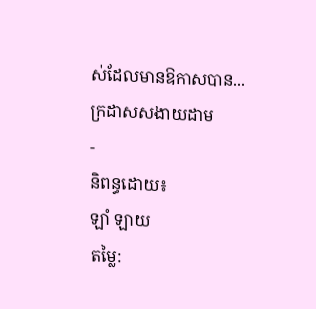ស់ដែលមានឱកាសបាន...
ក្រដាសសងាយដាម
-
និពន្ធដោយ៖
ឡាំ ឡាយ
តម្លៃ: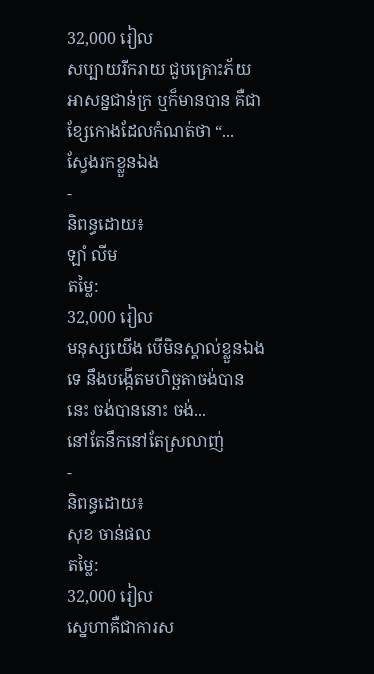32,000 រៀល
សប្បាយរីករាយ ជួបគ្រោះភ័យ អាសន្នជាន់ក្រ ឬក៏មានបាន គឺជាខ្សែកោងដែលកំណត់ថា “...
ស្វែងរកខ្លួនឯង
-
និពន្ធដោយ៖
ឡាំ លីម
តម្លៃ:
32,000 រៀល
មនុស្សយើង បើមិនស្គាល់ខ្លួនឯងទេ នឹងបង្កើតមហិច្ឆតាចង់បាននេះ ចង់បាននោះ ចង់...
នៅតែនឹកនៅតែស្រលាញ់
-
និពន្ធដោយ៖
សុខ ចាន់ផល
តម្លៃ:
32,000 រៀល
ស្នេហាគឺជាការស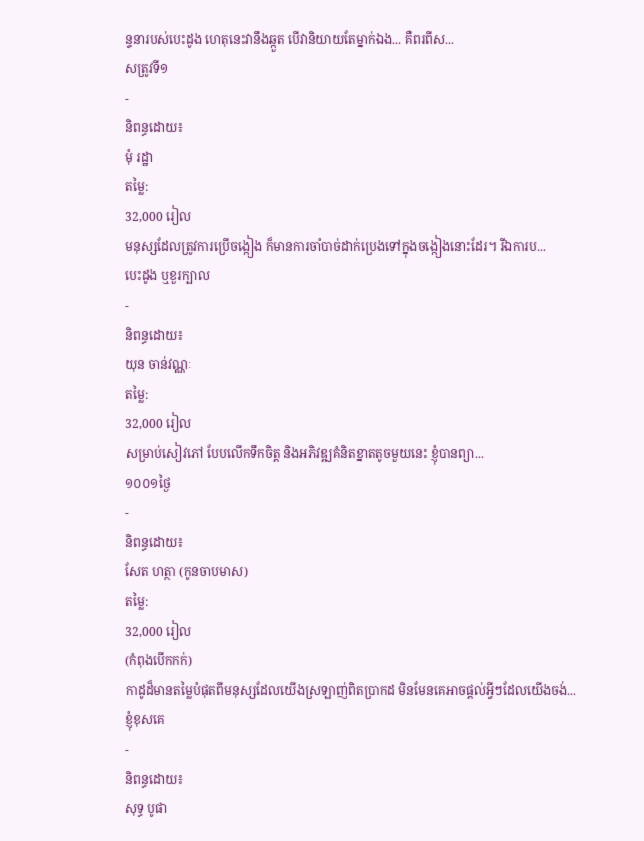ន្ទនារបស់បេះដូង ហេតុនេះវានឹងឆ្កួត បើវានិយាយតែម្នាក់ឯង... គឺពរពីស...
សត្រូវទី១
-
និពន្ធដោយ៖
មុំ រដ្ឋា
តម្លៃ:
32,000 រៀល
មនុស្សដែលត្រូវការប្រើចង្កៀង ក៏មានការចាំបាច់ដាក់ប្រេងទៅក្នុងចង្កៀងនោះដែរ។ រីឯការប...
បេះដូង ឬខួរក្បាល
-
និពន្ធដោយ៖
យុន ចាន់វណ្ណៈ
តម្លៃ:
32,000 រៀល
សម្រាប់សៀវភៅ បែបលើកទឹកចិត្ត និងអភិវឌ្ឍគំនិតខ្នាតតូចមួយនេះ ខ្ញុំបានព្យា...
១០០១ថ្ងៃ
-
និពន្ធដោយ៖
សែត ហត្ថា (កូនចាបមាស)
តម្លៃ:
32,000 រៀល
(កំពុងបើកកក់)
កាដូដ៏មានតម្លៃបំផុតពីមនុស្សដែលយើងស្រឡាញ់ពិតប្រាកដ មិនមែនគេអាចផ្តល់អ្វីៗដែលយើងចង់...
ខ្ញុំខុសគេ
-
និពន្ធដោយ៖
សុទ្ធ បូផា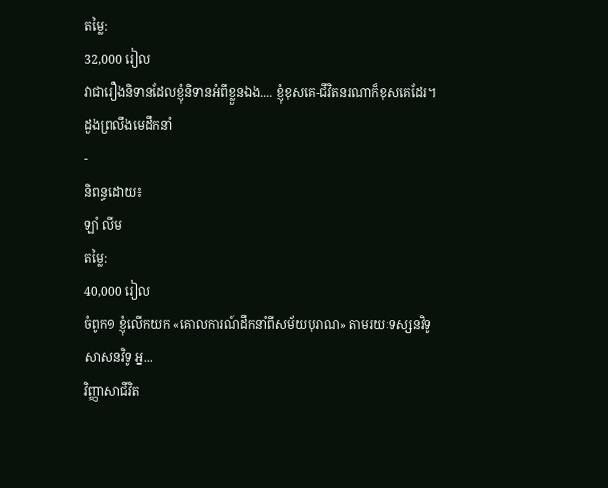តម្លៃ:
32,000 រៀល
វាជារឿងនិទានដែលខ្ញុំនិទានអំពីខ្លួនឯង.... ខ្ញុំខុសគេ-ជីវិតនរណាក៏ខុសគេដែរ។
ដួងព្រលឹងមេដឹកនាំ
-
និពន្ធដោយ៖
ឡាំ លីម
តម្លៃ:
40,000 រៀល
ចំពូក១ ខ្ញុំលើកយក «គោលការណ៍ដឹកនាំពីសម័យបុរាណ» តាមរយៈទស្សនវិទូ សាសនវិទូ អ្ន...
វិញ្ញាសាជីវិត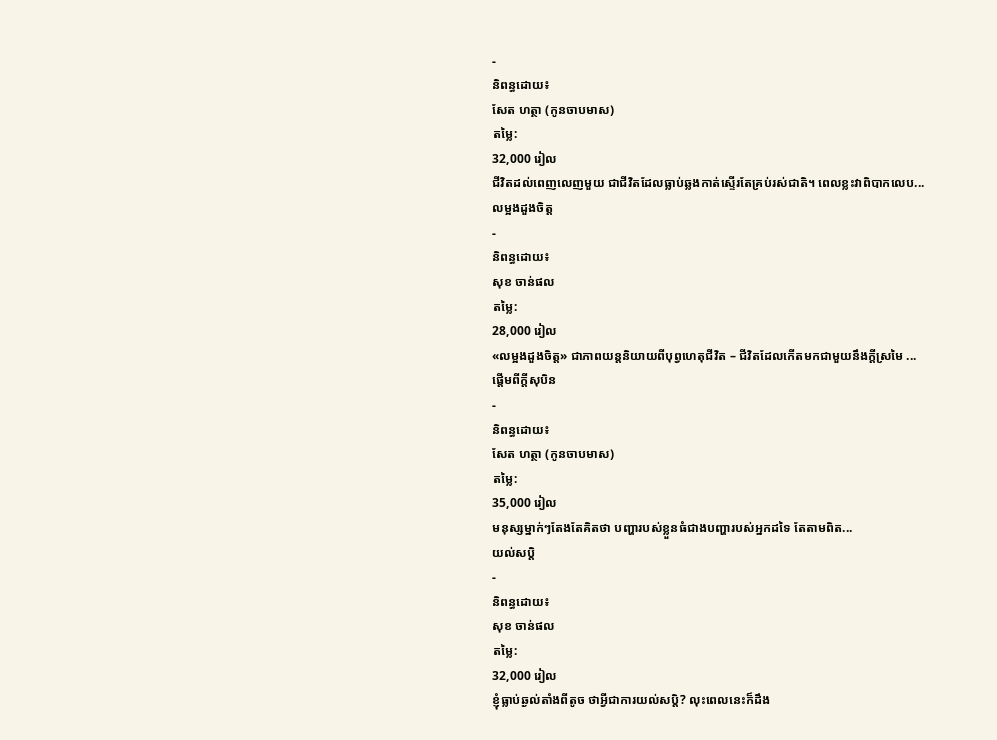-
និពន្ធដោយ៖
សែត ហត្ថា (កូនចាបមាស)
តម្លៃ:
32,000 រៀល
ជីវិតដល់ពេញលេញមួយ ជាជីវិតដែលធ្លាប់ឆ្លងកាត់ស្ទើរតែគ្រប់រស់ជាតិ។ ពេលខ្លះវាពិបាកលេប...
លម្អងដួងចិត្ត
-
និពន្ធដោយ៖
សុខ ចាន់ផល
តម្លៃ:
28,000 រៀល
«លម្អងដួងចិត្ត» ជាភាពយន្តនិយាយពីបុព្វហេតុជីវិត – ជីវិតដែលកើតមកជាមួយនឹងក្ដីស្រមៃ ...
ផ្ដើមពីក្ដីសុបិន
-
និពន្ធដោយ៖
សែត ហត្ថា (កូនចាបមាស)
តម្លៃ:
35,000 រៀល
មនុស្សម្នាក់ៗតែងតែគិតថា បញ្ហារបស់ខ្លួនធំជាងបញ្ហារបស់អ្នកដទៃ តែតាមពិត...
យល់សប្តិ
-
និពន្ធដោយ៖
សុខ ចាន់ផល
តម្លៃ:
32,000 រៀល
ខ្ញុំធ្លាប់ឆ្ងល់តាំងពីតូច ថាអ្វីជាការយល់សប្តិ? លុះពេលនេះក៏ដឹង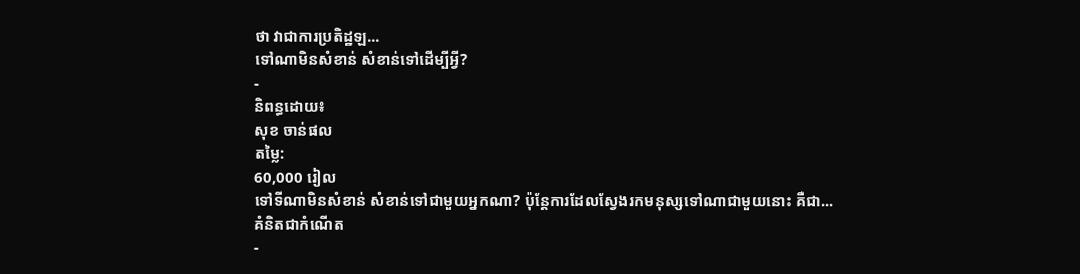ថា វាជាការប្រតិដ្ឋឡ...
ទៅណាមិនសំខាន់ សំខាន់ទៅដើម្បីអ្វី?
-
និពន្ធដោយ៖
សុខ ចាន់ផល
តម្លៃ:
60,000 រៀល
ទៅទីណាមិនសំខាន់ សំខាន់ទៅជាមួយអ្នកណា? ប៉ុន្តែការដែលស្វែងរកមនុស្សទៅណាជាមួយនោះ គឺជា...
គំនិតជាកំណើត
-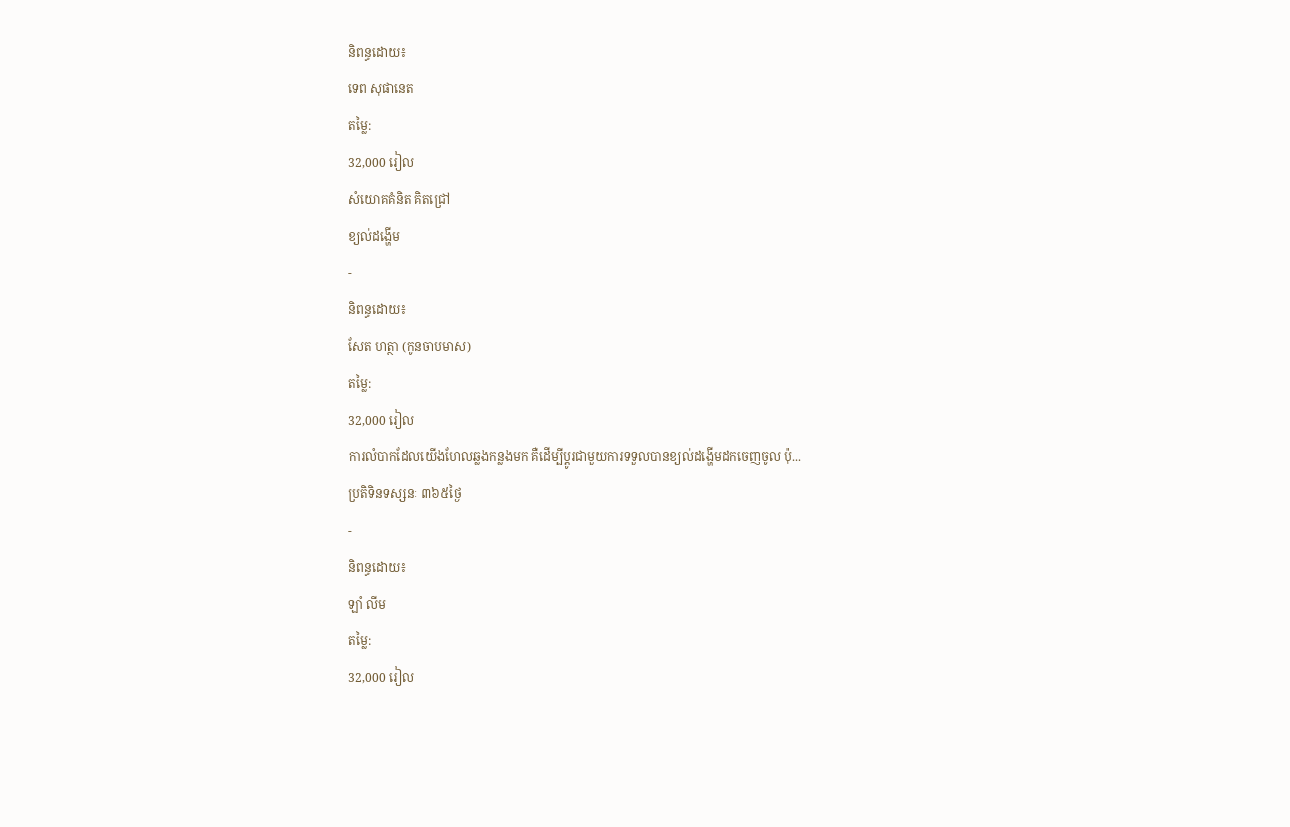និពន្ធដោយ៖
ទេព សុផានេត
តម្លៃ:
32,000 រៀល
សំយោគគំនិត គិតជ្រៅ
ខ្យល់ដង្ហើម
-
និពន្ធដោយ៖
សែត ហត្ថា (កូនចាបមាស)
តម្លៃ:
32,000 រៀល
ការលំបាកដែលយើងហែលឆ្លងកន្លងមក គឺដើម្បីប្ដូរជាមួយការទទួលបានខ្យល់ដង្ហើមដកចេញចូល ប៉ុ...
ប្រតិទិនទស្សនៈ ៣៦៥ថ្ងៃ
-
និពន្ធដោយ៖
ឡាំ លីម
តម្លៃ:
32,000 រៀល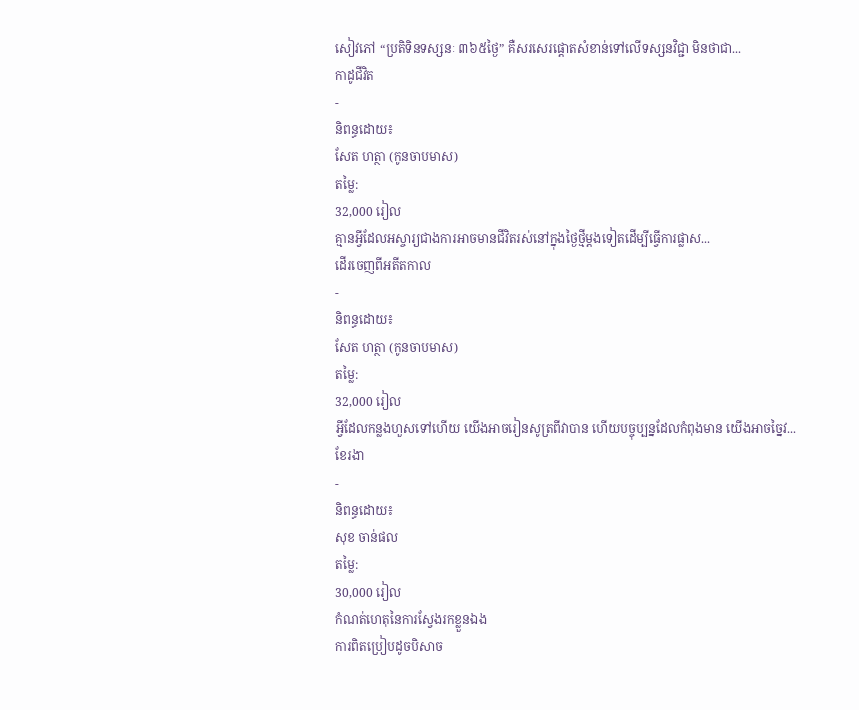សៀវភៅ “ប្រតិទិនទស្សនៈ ៣៦៥ថ្ងៃ” គឺសរសេរផ្តោតសំខាន់ទៅលើទស្សនវិជ្ជា មិនថាជា...
កាដូជីវិត
-
និពន្ធដោយ៖
សែត ហត្ថា (កូនចាបមាស)
តម្លៃ:
32,000 រៀល
គ្មានអ្វីដែលអស្ចារ្យជាងការអាចមានជីវិតរស់នៅក្នុងថ្ងៃថ្មីម្ដងទៀតដើម្បីធ្វើការផ្លាស...
ដើរចេញពីអតីតកាល
-
និពន្ធដោយ៖
សែត ហត្ថា (កូនចាបមាស)
តម្លៃ:
32,000 រៀល
អ្វីដែលកន្លងហួសទៅហើយ យើងអាចរៀនសូត្រពីវាបាន ហើយបច្ចុប្បន្នដែលកំពុងមាន យើងអាចច្នៃវ...
ខែរងា
-
និពន្ធដោយ៖
សុខ ចាន់ផល
តម្លៃ:
30,000 រៀល
កំណត់ហេតុនៃការស្វែងរកខ្លួនឯង
ការពិតប្រៀបដូចបិសាច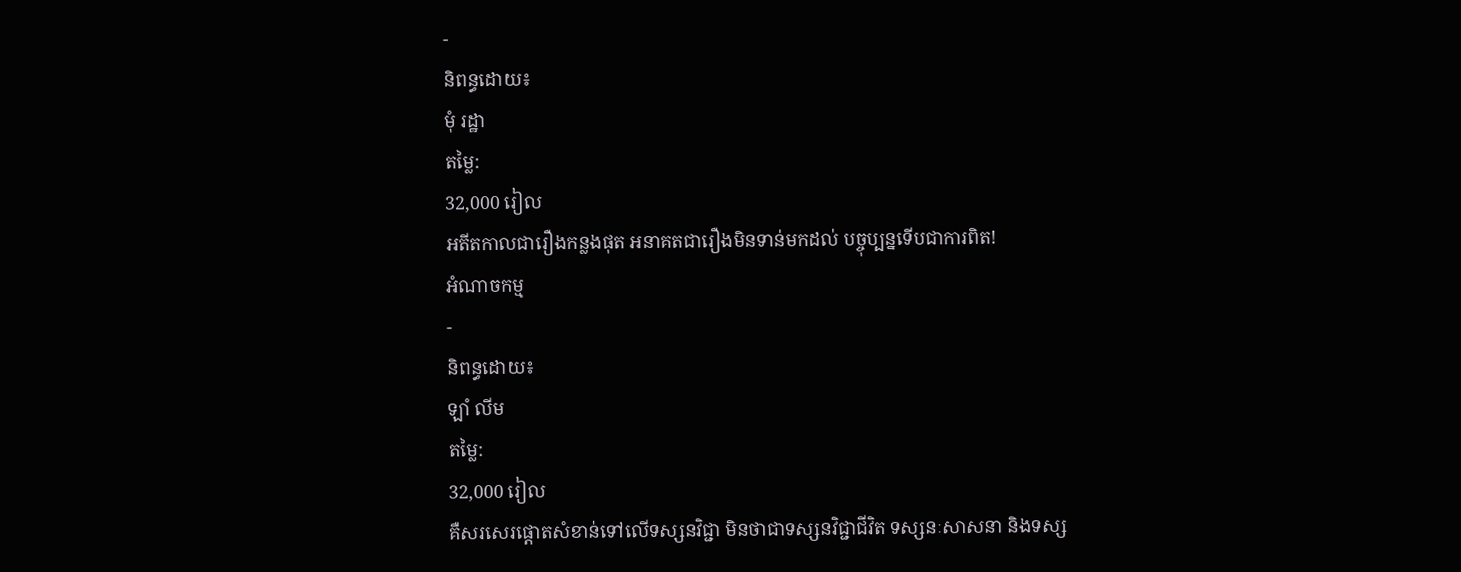-
និពន្ធដោយ៖
មុំ រដ្ឋា
តម្លៃ:
32,000 រៀល
អតីតកាលជារឿងកន្លងផុត អនាគតជារឿងមិនទាន់មកដល់ បច្ចុប្បន្នទើបជាការពិត!
អំណាចកម្ម
-
និពន្ធដោយ៖
ឡាំ លីម
តម្លៃ:
32,000 រៀល
គឺសរសេរផ្តោតសំខាន់ទៅលើទស្សនវិជ្ជា មិនថាជាទស្សនវិជ្ជាជីវិត ទស្សនៈសាសនា និងទស្ស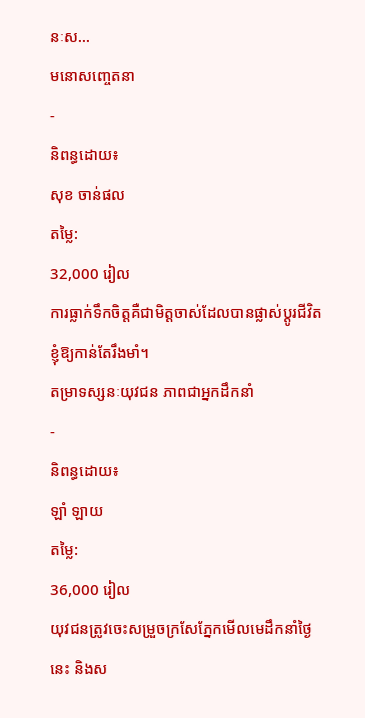នៈស...
មនោសញ្ចេតនា
-
និពន្ធដោយ៖
សុខ ចាន់ផល
តម្លៃ:
32,000 រៀល
ការធ្លាក់ទឹកចិត្តគឺជាមិត្តចាស់ដែលបានផ្លាស់ប្ដូរជីវិតខ្ញុំឱ្យកាន់តែរឹងមាំ។
តម្រាទស្សនៈយុវជន ភាពជាអ្នកដឹកនាំ
-
និពន្ធដោយ៖
ឡាំ ឡាយ
តម្លៃ:
36,000 រៀល
យុវជនត្រូវចេះសម្រួចក្រសែភ្នែកមើលមេដឹកនាំថ្ងៃនេះ និងស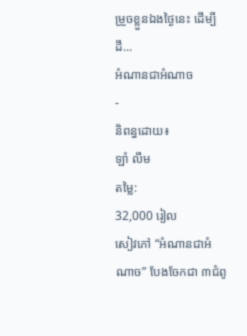ម្រួចខ្លួនឯងថ្ងៃនេះ ដើម្បីដឹ...
អំណានជាអំណាច
-
និពន្ធដោយ៖
ឡាំ លីម
តម្លៃ:
32,000 រៀល
សៀវភៅ “អំណានជាអំណាច” បែងចែកជា ៣ជំពូ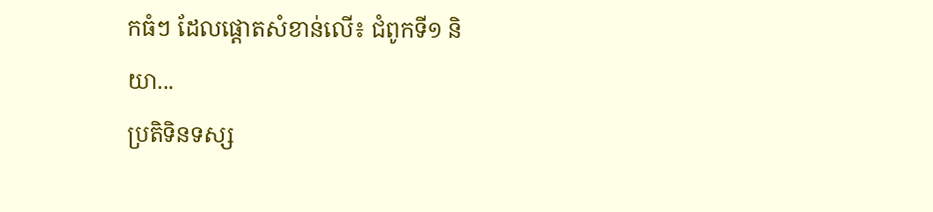កធំៗ ដែលផ្តោតសំខាន់លើ៖ ជំពូកទី១ និយា...
ប្រតិទិនទស្ស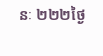នៈ ២២២ថ្ងៃ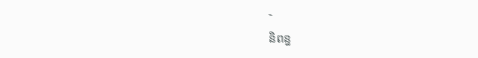-
និពន្ធ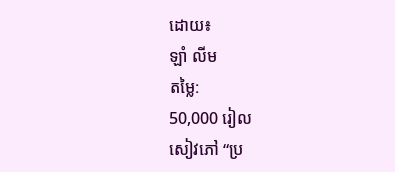ដោយ៖
ឡាំ លីម
តម្លៃ:
50,000 រៀល
សៀវភៅ “ប្រ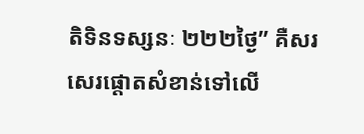តិទិនទស្សនៈ ២២២ថ្ងៃ” គឺសរសេរផ្តោតសំខាន់ទៅលើ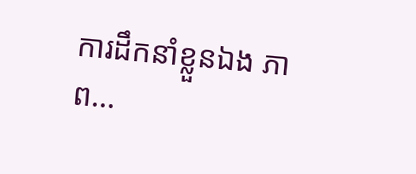ការដឹកនាំខ្លួនឯង ភាព...